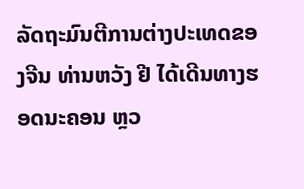ລັດຖະມົນຕີການຕ່າງປະເທດຂອງຈີນ ທ່ານຫວັງ ຢີ ໄດ້ເດີນທາງຮອດນະຄອນ ຫຼວ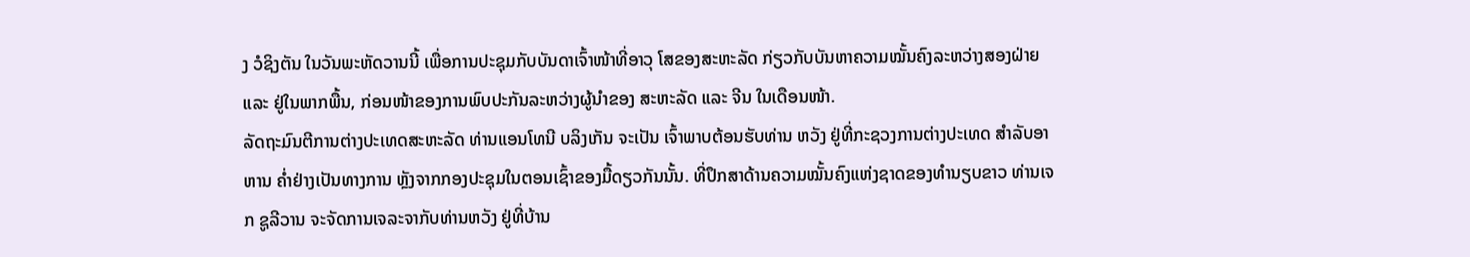ງ ວໍຊິງຕັນ ໃນວັນພະຫັດວານນີ້ ເພື່ອການປະຊຸມກັບບັນດາເຈົ້າໜ້າທີ່ອາວຸ ໂສຂອງສະຫະລັດ ກ່ຽວກັບບັນຫາຄວາມໝັ້ນຄົງລະຫວ່າງສອງຝ່າຍ ແລະ ຢູ່ໃນພາກພື້ນ, ກ່ອນໜ້າຂອງການພົບປະກັນລະຫວ່າງຜູ້ນຳຂອງ ສະຫະລັດ ແລະ ຈີນ ໃນເດືອນໜ້າ.
ລັດຖະມົນຕີການຕ່າງປະເທດສະຫະລັດ ທ່ານແອນໂທນີ ບລິງເກັນ ຈະເປັນ ເຈົ້າພາບຕ້ອນຮັບທ່ານ ຫວັງ ຢູ່ທີ່ກະຊວງການຕ່າງປະເທດ ສຳລັບອາຫານ ຄ່ຳຢ່າງເປັນທາງການ ຫຼັງຈາກກອງປະຊຸມໃນຕອນເຊົ້າຂອງມື້ດຽວກັນນັ້ນ. ທີ່ປຶກສາດ້ານຄວາມໝັ້ນຄົງແຫ່ງຊາດຂອງທຳນຽບຂາວ ທ່ານເຈກ ຊູລີວານ ຈະຈັດການເຈລະຈາກັບທ່ານຫວັງ ຢູ່ທີ່ບ້ານ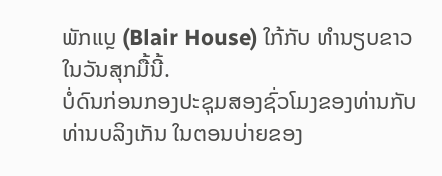ພັກແບຼ (Blair House) ໃກ້ກັບ ທຳນຽບຂາວໃນວັນສຸກມື້ນີ້.
ບໍ່ດົນກ່ອນກອງປະຊຸມສອງຊົ່ວໂມງຂອງທ່ານກັບທ່ານບລິງເກັນ ໃນຕອນບ່າຍຂອງ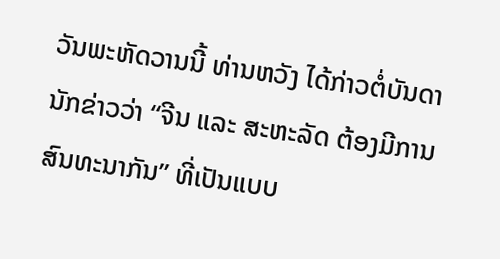ວັນພະຫັດວານນີ້ ທ່ານຫວັງ ໄດ້ກ່າວຕໍ່ບັນດານັກຂ່າວວ່າ “ຈີນ ແລະ ສະຫະລັດ ຕ້ອງມີການສົນທະນາກັນ” ທີ່ເປັນແບບ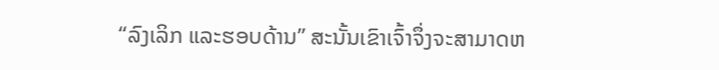“ລົງເລິກ ແລະຮອບດ້ານ” ສະນັ້ນເຂົາເຈົ້າຈຶ່ງຈະສາມາດຫ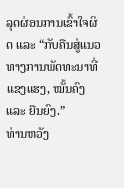ລຸດຜ່ອນການເຂົ້າໃຈຜິດ ແລະ “ກັບຄືນສູ່ແນວ ທາງການພັດທະນາທີ່ແຂງແຮງ, ໝັ້ນຄົງ ແລະ ຍືນຍົງ.”
ທ່ານຫວັງ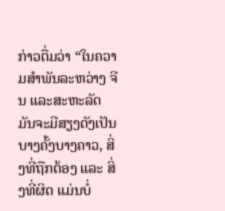ກ່າວຕື່ມວ່າ “ໃນຄວາມສຳພັນລະຫວ່າງ ຈີນ ແລະສະຫະລັດ ມັນຈະມີສຽງດັງເປັນບາງຄັ້ງບາງຄາວ, ສິ່ງທີ່ຖືກຕ້ອງ ແລະ ສິ່ງທີ່ຜິດ ແມ່ນບໍ່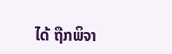ໄດ້ ຖືກພິຈາ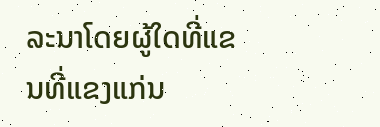ລະນາໂດຍຜູ້ໃດທີ່ແຂນທີ່ແຂງແກ່ນ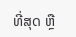ທີ່ສຸດ ຫຼື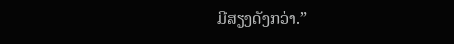ມີສຽງດັງກວ່າ.”